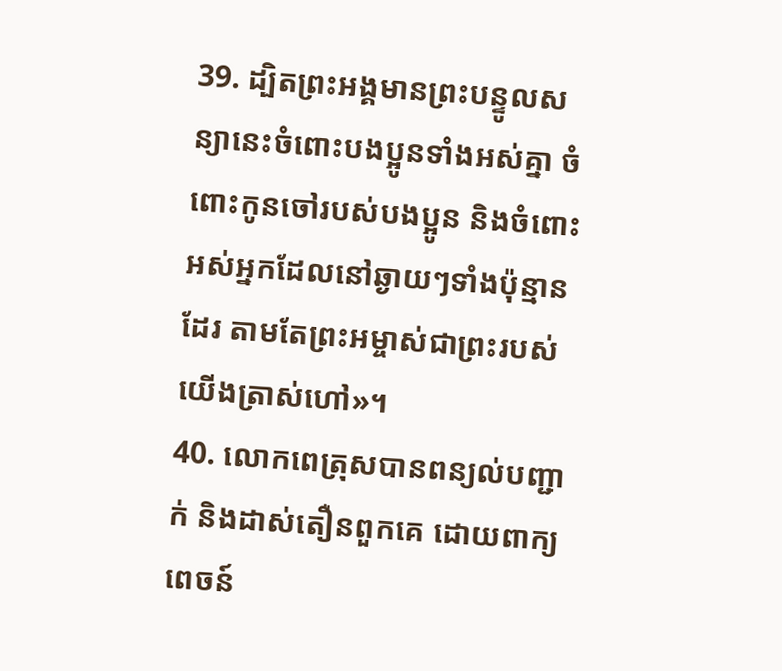39. ដ្បិតព្រះអង្គមានព្រះបន្ទូលសន្យានេះចំពោះបងប្អូនទាំងអស់គ្នា ចំពោះកូនចៅរបស់បងប្អូន និងចំពោះអស់អ្នកដែលនៅឆ្ងាយៗទាំងប៉ុន្មានដែរ តាមតែព្រះអម្ចាស់ជាព្រះរបស់យើងត្រាស់ហៅ»។
40. លោកពេត្រុសបានពន្យល់បញ្ជាក់ និងដាស់តឿនពួកគេ ដោយពាក្យពេចន៍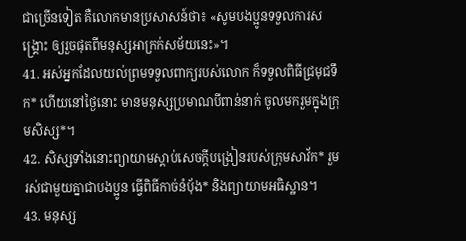ជាច្រើនទៀត គឺលោកមានប្រសាសន៍ថា៖ «សូមបងប្អូនទទួលការសង្គ្រោះ ឲ្យរួចផុតពីមនុស្សអាក្រក់សម័យនេះ»។
41. អស់អ្នកដែលយល់ព្រមទទួលពាក្យរបស់លោក ក៏ទទួលពិធីជ្រមុជទឹក* ហើយនៅថ្ងៃនោះ មានមនុស្សប្រមាណបីពាន់នាក់ ចូលមករួមក្នុងក្រុមសិស្ស*។
42. សិស្សទាំងនោះព្យាយាមស្ដាប់សេចក្ដីបង្រៀនរបស់ក្រុមសាវ័ក* រួមរស់ជាមួយគ្នាជាបងប្អូន ធ្វើពិធីកាច់នំប៉័ង* និងព្យាយាមអធិស្ឋាន។
43. មនុស្ស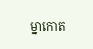ម្នាកោត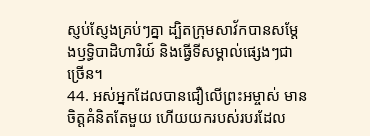ស្ញប់ស្ញែងគ្រប់ៗគ្នា ដ្បិតក្រុមសាវ័កបានសម្តែងឫទ្ធិបាដិហារិយ៍ និងធ្វើទីសម្គាល់ផ្សេងៗជាច្រើន។
44. អស់អ្នកដែលបានជឿលើព្រះអម្ចាស់ មានចិត្តគំនិតតែមួយ ហើយយករបស់របរដែល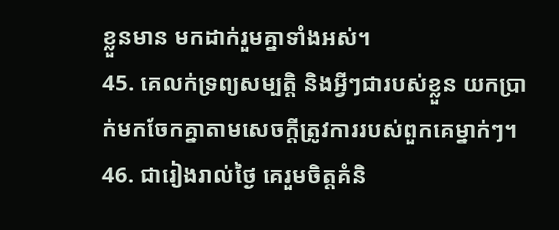ខ្លួនមាន មកដាក់រួមគ្នាទាំងអស់។
45. គេលក់ទ្រព្យសម្បត្តិ និងអ្វីៗជារបស់ខ្លួន យកប្រាក់មកចែកគ្នាតាមសេចក្ដីត្រូវការរបស់ពួកគេម្នាក់ៗ។
46. ជារៀងរាល់ថ្ងៃ គេរួមចិត្តគំនិ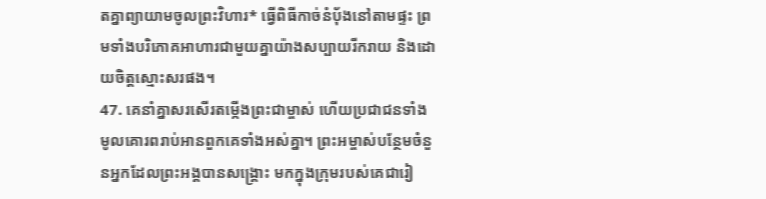តគ្នាព្យាយាមចូលព្រះវិហារ* ធ្វើពិធីកាច់នំប៉័ងនៅតាមផ្ទះ ព្រមទាំងបរិភោគអាហារជាមួយគ្នាយ៉ាងសប្បាយរីករាយ និងដោយចិត្តស្មោះសរផង។
47. គេនាំគ្នាសរសើរតម្កើងព្រះជាម្ចាស់ ហើយប្រជាជនទាំងមូលគោរពរាប់អានពួកគេទាំងអស់គ្នា។ ព្រះអម្ចាស់បន្ថែមចំនួនអ្នកដែលព្រះអង្គបានសង្គ្រោះ មកក្នុងក្រុមរបស់គេជារៀ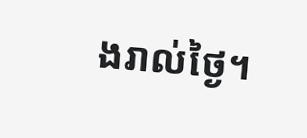ងរាល់ថ្ងៃ។